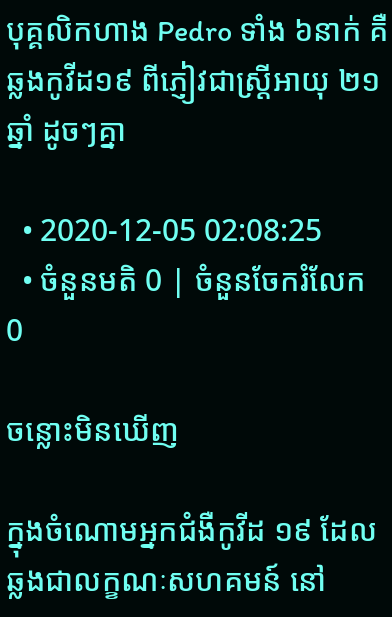បុគ្គលិកហាង Pedro ទាំង ៦នាក់ គឺឆ្លងកូវីដ១៩ ពីភ្ញៀវជាស្ត្រីអាយុ ២១ ឆ្នាំ ដូចៗគ្នា

  • 2020-12-05 02:08:25
  • ចំនួនមតិ 0 | ចំនួនចែករំលែក 0

ចន្លោះមិនឃើញ

ក្នុងចំណោមអ្នកជំងឺកូវីដ ១៩ ដែលឆ្លងជាលក្ខណៈសហគមន៍ នៅ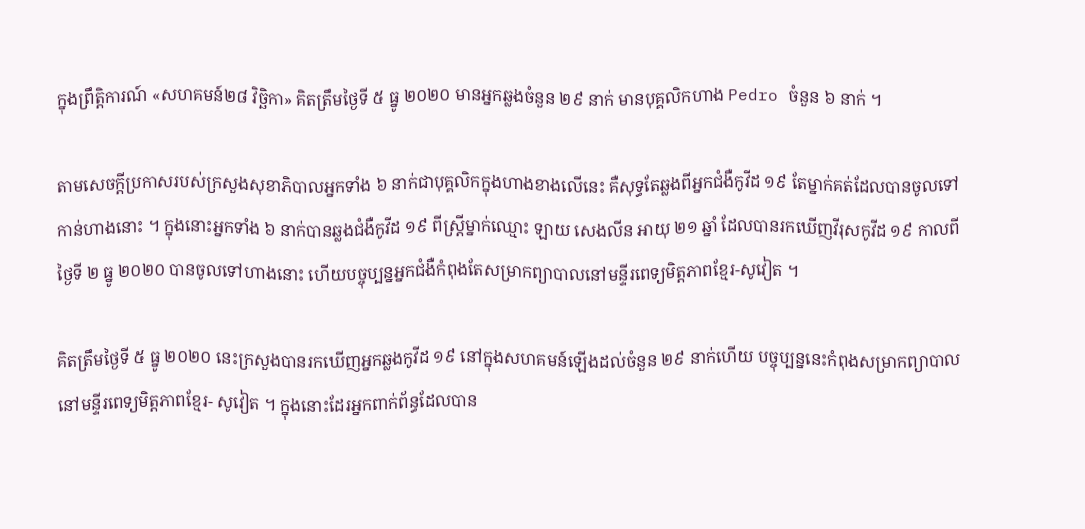ក្នុងព្រឹត្តិការណ៍ «សហគមន៍២៨ វិច្ឆិកា» គិតត្រឹមថ្ងៃទី ៥ ធ្នូ ២០២០ មានអ្នកឆ្លងចំនួន ២៩ នាក់ មានបុគ្គលិកហាង Pedro ចំនួន ៦ នាក់ ។

តាមសេចក្ដីប្រកាសរបស់ក្រសួងសុខាភិបាលអ្នកទាំង ៦ នាក់ជាបុគ្គលិកក្នុងហាងខាងលើនេះ គឺសុទ្ធតែឆ្លងពីអ្នកជំងឺកូវីដ ១៩ តែម្នាក់គត់ដែលបានចូលទៅកាន់ហាងនោះ ។ ក្នុងនោះអ្នកទាំង ៦ នាក់បានឆ្លងជំងឺកូវីដ ១៩ ពីស្ត្រីម្នាក់ឈ្មោះ ឡាយ សេងលីន អាយុ ២១ ឆ្នាំ ដែលបានរកឃើញវីរុសកូវីដ ១៩ កាលពីថ្ងៃទី ២ ធ្នូ ២០២០ បានចូលទៅហាងនោះ ហើយបច្ចុប្បន្នអ្នកជំងឺកំពុងតែសម្រាកព្យាបាលនៅមន្ទីរពេទ្យមិត្តភាពខ្មែរ-សូវៀត ។

គិតត្រឹមថ្ងៃទី ៥ ធ្នូ ២០២០ នេះក្រសួងបានរកឃើញអ្នកឆ្លងកូវីដ ១៩ នៅក្នុងសហគមន៍ឡើងដល់ចំនួន ២៩ នាក់ហើយ បច្ចុប្បន្ននេះកំពុងសម្រាកព្យាបាលនៅមន្ទីរពេទ្យមិត្តភាពខ្មែរ- សូវៀត ។ ក្នុងនោះដែរអ្នកពាក់ព័ន្ធដែលបាន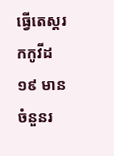ធ្វើតេស្តរកកូវីដ ១៩ មានចំនួនរ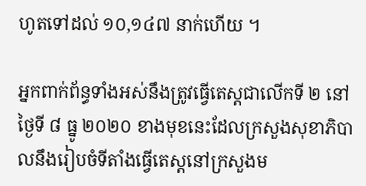ហូតទៅដល់ ១០,១៤៧ នាក់ហើយ ។

អ្នកពាក់ព័ន្ធទាំងអស់នឹងត្រូវធ្វើតេស្តជាលើកទី ២ នៅថ្ងៃទី ៨ ធ្នូ ២០២០ ខាងមុខនេះដែលក្រសួងសុខាភិបាលនឹងរៀបចំទីតាំងធ្វើតេស្តនៅក្រសួងម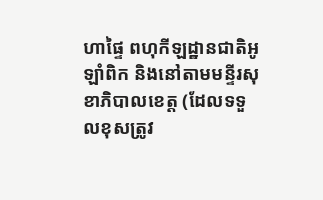ហាផ្ទៃ ពហុកីឡដ្ឋានជាតិអូឡាំពិក និងនៅតាមមន្ទីរសុខាភិបាលខេត្ត (ដែលទទួលខុសត្រូវ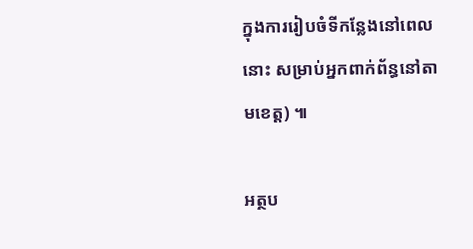ក្នុងការរៀបចំទីកន្លែងនៅពេលនោះ សម្រាប់អ្នកពាក់ព័ន្ធនៅតាមខេត្ត) ៕

អត្ថប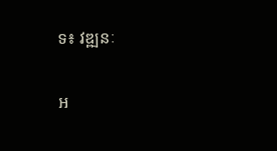ទ៖ វឌ្ឍនៈ

អ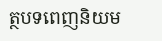ត្ថបទពេញនិយម